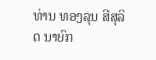ທ່ານ ທອງລຸນ ສີສຸລິດ ນາຍົກ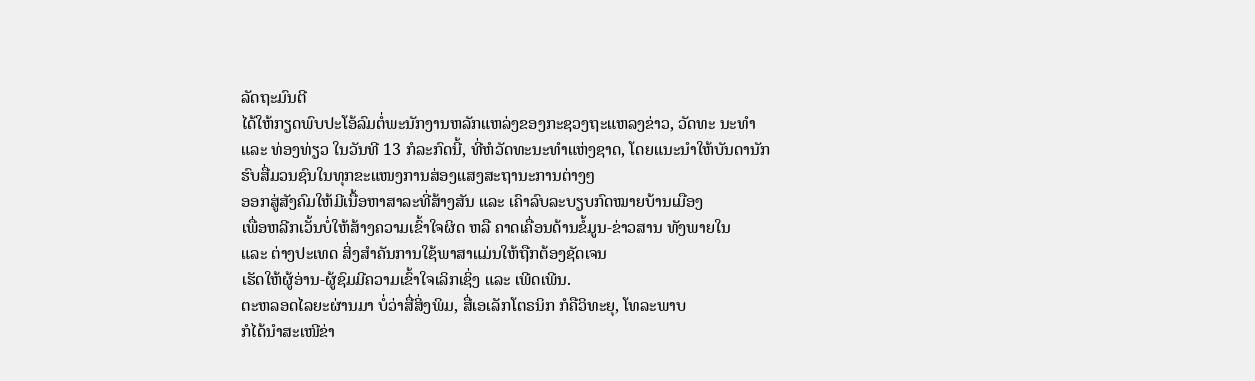ລັດຖະມົນຕີ
ໄດ້ໃຫ້ກຽດພົບປະໂອ້ລົມຕໍ່ພະນັກງານຫລັກແຫລ່ງຂອງກະຊວງຖະແຫລງຂ່າວ, ວັດທະ ນະທຳ ແລະ ທ່ອງທ່ຽວ ໃນວັນທີ 13 ກໍລະກົດນີ້, ທີ່ຫໍວັດທະນະທຳແຫ່ງຊາດ, ໂດຍແນະນຳໃຫ້ບັນດານັກຮົບສື່ມວນຊົນໃນທຸກຂະແໜງການສ່ອງແສງສະຖານະການຕ່າງໆ
ອອກສູ່ສັງຄົມໃຫ້ມີເນື້ອຫາສາລະທີ່ສ້າງສັນ ແລະ ເຄົາລົບລະບຽບກົດໝາຍບ້ານເມືອງ
ເພື່ອຫລີກເວັ້ນບໍ່ໃຫ້ສ້າງຄວາມເຂົ້າໃຈຜິດ ຫລື ຄາດເຄື່ອນດ້ານຂໍ້ມູນ-ຂ່າວສານ ທັງພາຍໃນ
ແລະ ຕ່າງປະເທດ ສິ່ງສຳຄັນການໃຊ້ພາສາແມ່ນໃຫ້ຖືກຕ້ອງຊັດເຈນ
ເຮັດໃຫ້ຜູ້ອ່ານ-ຜູ້ຊົມມີຄວາມເຂົ້າໃຈເລິກເຊິ່ງ ແລະ ເພີດເພີນ.
ຕະຫລອດໄລຍະຜ່ານມາ ບໍ່ວ່າສື່ສິ່ງພິມ, ສື່ເອເລັກໂຕຣນິກ ກໍຄືວິທະຍຸ, ໂທລະພາບ
ກໍໄດ້ນຳສະເໜີຂ່າ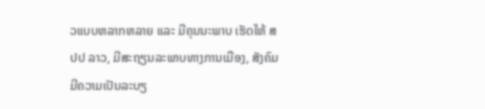ວແບບຫລາກຫລາຍ ແລະ ມີຄຸນນະພາບ ເຮັດໃຫ້ ສປປ ລາວ, ມີສະຖຽນລະພາບທາງການເມືອງ, ສັງຄົມມີຄວາມເປັນລະບຽ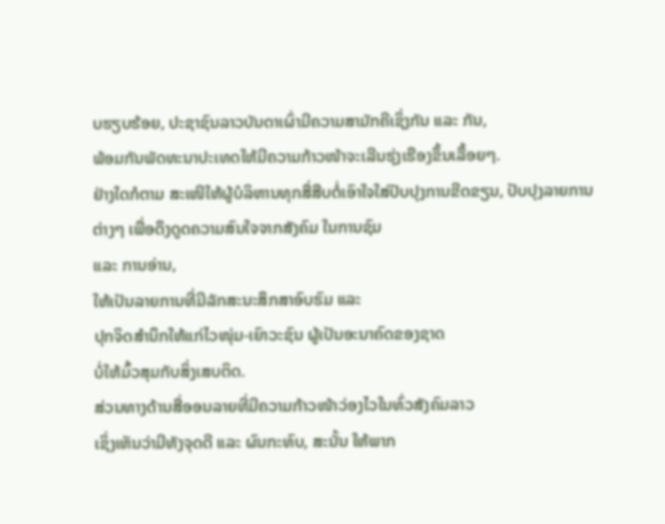ບຮຽບຮ້ອຍ, ປະຊາຊົນລາວບັນດາເຜົ່າມີຄວາມສາມັກຄີເຊິ່ງກັນ ແລະ ກັນ,
ພ້ອມກັນພັດທະນາປະເທດໃຫ້ມີຄວາມກ້າວໜ້າຈະເລີນຮຸ່ງເຮືອງຂຶ້ນເລື້ອຍໆ.
ຢ່າງໃດກໍຕາມ ສະເໜີໃຫ້ຜູ້ບໍລິຫານທຸກສື່ສືບຕໍ່ເອົາໃຈໃສ່ປັບປຸງການຂີດຂຽນ, ປັບປຸງລາຍການຕ່າງໆ ເພື່ອດຶງດູດຄວາມສົນໃຈຈາກສັງຄົມ ໃນການຊົມ
ແລະ ການອ່ານ,
ໃຫ້ເປັນລາຍການທີ່ມີລັກສະນະສຶກສາອົບຮົມ ແລະ
ປຸກຈິດສຳນຶກໃຫ້ແກ່ໄວໜຸ່ມ-ເຍົາວະຊົນ ຜູ້ເປັນອະນາຄົດຂອງຊາດ
ບໍ່ໃຫ້ມົ້ວສຸມກັບສິ່ງເສບຕິດ.
ສ່ວນທາງດ້ານສື່ອອນລາຍທີ່ມີຄວາມກ້າວໜ້າວ່ອງໄວໃນທົ່ວສັງຄົມລາວ
ເຊິ່ງເຫັນວ່າມີທັງຈຸດດີ ແລະ ຜົນກະທົບ, ສະນັ້ນ ໃຫ້ພາກ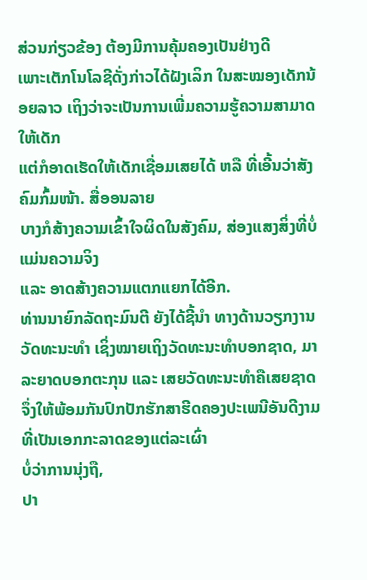ສ່ວນກ່ຽວຂ້ອງ ຕ້ອງມີການຄຸ້ມຄອງເປັນຢ່າງດີ
ເພາະເຕັກໂນໂລຊີດັ່ງກ່າວໄດ້ຝັງເລິກ ໃນສະໝອງເດັກນ້ອຍລາວ ເຖິງວ່າຈະເປັນການເພີ່ມຄວາມຮູ້ຄວາມສາມາດໃຫ້ເດັກ
ແຕ່ກໍອາດເຮັດໃຫ້ເດັກເຊື່ອມເສຍໄດ້ ຫລື ທີ່ເອີ້ນວ່າສັງຄົມກົ້ມໜ້າ. ສື່ອອນລາຍ
ບາງກໍສ້າງຄວາມເຂົ້າໃຈຜິດໃນສັງຄົມ, ສ່ອງແສງສິ່ງທີ່ບໍ່ແມ່ນຄວາມຈິງ
ແລະ ອາດສ້າງຄວາມແຕກແຍກໄດ້ອີກ.
ທ່ານນາຍົກລັດຖະມົນຕີ ຍັງໄດ້ຊີ້ນຳ ທາງດ້ານວຽກງານວັດທະນະທຳ ເຊິ່ງໝາຍເຖິງວັດທະນະທຳບອກຊາດ, ມາລະຍາດບອກຕະກຸນ ແລະ ເສຍວັດທະນະທຳຄືເສຍຊາດ
ຈຶ່ງໃຫ້ພ້ອມກັນປົກປັກຮັກສາຮີດຄອງປະເພນີອັນດີງາມ ທີ່ເປັນເອກກະລາດຂອງແຕ່ລະເຜົ່າ
ບໍ່ວ່າການນຸ່ງຖື,
ປາ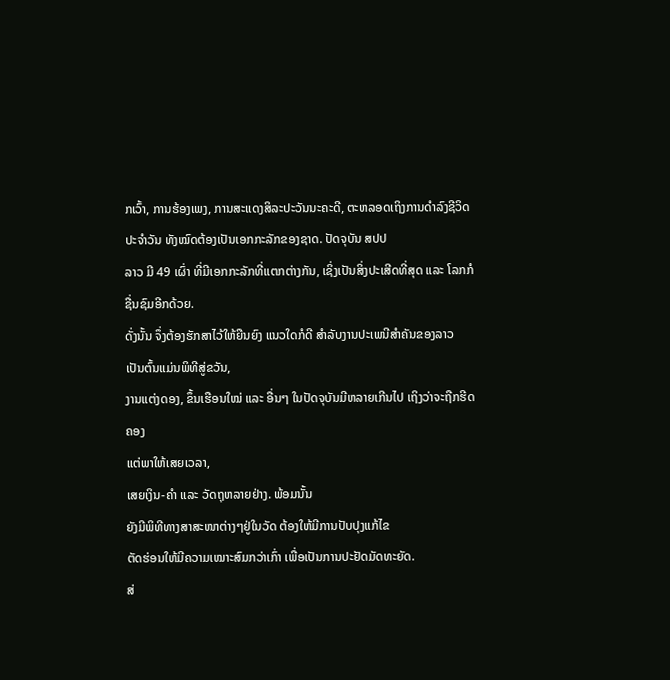ກເວົ້າ, ການຮ້ອງເພງ, ການສະແດງສິລະປະວັນນະຄະດີ, ຕະຫລອດເຖິງການດຳລົງຊີວິດປະຈຳວັນ ທັງໝົດຕ້ອງເປັນເອກກະລັກຂອງຊາດ. ປັດຈຸບັນ ສປປ
ລາວ ມີ 49 ເຜົ່າ ທີ່ມີເອກກະລັກທີ່ແຕກຕ່າງກັນ, ເຊິ່ງເປັນສິ່ງປະເສີດທີ່ສຸດ ແລະ ໂລກກໍຊື່ນຊົມອີກດ້ວຍ.
ດັ່ງນັ້ນ ຈຶ່ງຕ້ອງຮັກສາໄວ້ໃຫ້ຍືນຍົງ ແນວໃດກໍດີ ສຳລັບງານປະເພນີສຳຄັນຂອງລາວ
ເປັນຕົ້ນແມ່ນພິທີສູ່ຂວັນ,
ງານແຕ່ງດອງ, ຂຶ້ນເຮືອນໃໝ່ ແລະ ອື່ນໆ ໃນປັດຈຸບັນມີຫລາຍເກີນໄປ ເຖິງວ່າຈະຖືກຮີດຄອງ
ແຕ່ພາໃຫ້ເສຍເວລາ,
ເສຍເງິນ-ຄຳ ແລະ ວັດຖຸຫລາຍຢ່າງ. ພ້ອມນັ້ນ
ຍັງມີພິທີທາງສາສະໜາຕ່າງໆຢູ່ໃນວັດ ຕ້ອງໃຫ້ມີການປັບປຸງແກ້ໄຂ
ຕັດຮ່ອນໃຫ້ມີຄວາມເໝາະສົມກວ່າເກົ່າ ເພື່ອເປັນການປະຢັດມັດທະຍັດ.
ສ່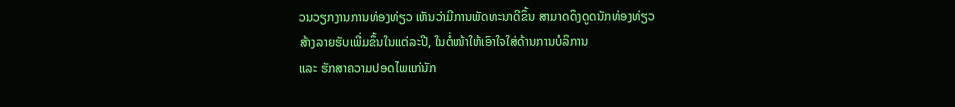ວນວຽກງານການທ່ອງທ່ຽວ ເຫັນວ່າມີການພັດທະນາດີຂຶ້ນ ສາມາດດຶງດູດນັກທ່ອງທ່ຽວ
ສ້າງລາຍຮັບເພີ່ມຂຶ້ນໃນແຕ່ລະປີ, ໃນຕໍ່ໜ້າໃຫ້ເອົາໃຈໃສ່ດ້ານການບໍລິການ
ແລະ ຮັກສາຄວາມປອດໄພແກ່ນັກ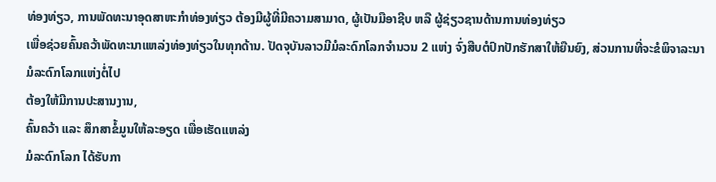ທ່ອງທ່ຽວ, ການພັດທະນາອຸດສາຫະກຳທ່ອງທ່ຽວ ຕ້ອງມີຜູ້ທີ່ມີຄວາມສາມາດ, ຜູ້ເປັນມືອາຊີບ ຫລື ຜູ້ຊ່ຽວຊານດ້ານການທ່ອງທ່ຽວ
ເພື່ອຊ່ວຍຄົ້ນຄວ້າພັດທະນາແຫລ່ງທ່ອງທ່ຽວໃນທຸກດ້ານ. ປັດຈຸບັນລາວມີມໍລະດົກໂລກຈຳນວນ 2 ແຫ່ງ ຈົ່ງສືບຕໍປົກປັກຮັກສາໃຫ້ຍືນຍົງ, ສ່ວນການທີ່ຈະຂໍພິຈາລະນາມໍລະດົກໂລກແຫ່ງຕໍ່ໄປ
ຕ້ອງໃຫ້ມີການປະສານງານ,
ຄົ້ນຄວ້າ ແລະ ສຶກສາຂໍ້ມູນໃຫ້ລະອຽດ ເພື່ອເຮັດແຫລ່ງ
ມໍລະດົກໂລກ ໄດ້ຮັບກາ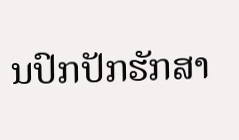ນປົກປັກຮັກສາ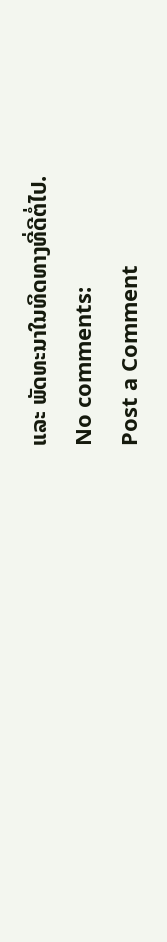ແລະ ພັດທະນາໃນທິດທາງທີ່ດີຕໍ່ໄປ.
No comments:
Post a Comment